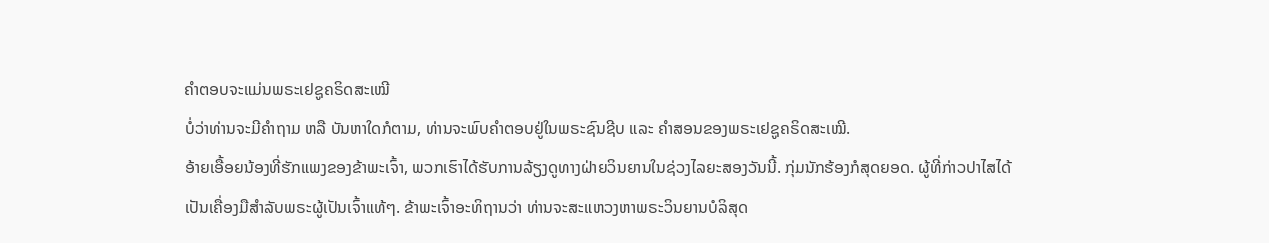ຄຳຕອບຈະແມ່ນພຣະເຢຊູຄຣິດສະເໝີ
ບໍ່ວ່າທ່ານຈະມີຄຳຖາມ ຫລື ບັນຫາໃດກໍຕາມ, ທ່ານຈະພົບຄຳຕອບຢູ່ໃນພຣະຊົນຊີບ ແລະ ຄຳສອນຂອງພຣະເຢຊູຄຣິດສະເໝີ.
ອ້າຍເອື້ອຍນ້ອງທີ່ຮັກແພງຂອງຂ້າພະເຈົ້າ, ພວກເຮົາໄດ້ຮັບການລ້ຽງດູທາງຝ່າຍວິນຍານໃນຊ່ວງໄລຍະສອງວັນນີ້. ກຸ່ມນັກຮ້ອງກໍສຸດຍອດ. ຜູ້ທີ່ກ່າວປາໄສໄດ້ເປັນເຄື່ອງມືສຳລັບພຣະຜູ້ເປັນເຈົ້າແທ້ໆ. ຂ້າພະເຈົ້າອະທິຖານວ່າ ທ່ານຈະສະແຫວງຫາພຣະວິນຍານບໍລິສຸດ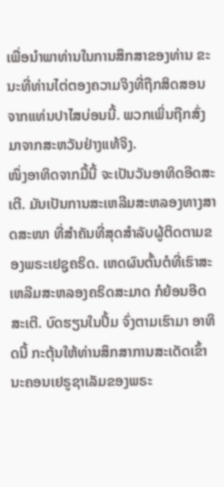ເພື່ອນຳພາທ່ານໃນການສຶກສາຂອງທ່ານ ຂະນະທີ່ທ່ານໄຕ່ຕອງຄວາມຈິງທີ່ຖືກສິດສອນຈາກແທ່ນປາໄສບ່ອນນີ້. ພວກເພິ່ນຖືກສົ່ງມາຈາກສະຫວັນຢ່າງແທ້ຈິງ.
ໜຶ່ງອາທິດຈາກມື້ນີ້ ຈະເປັນວັນອາທິດອີດສະເຕີ. ມັນເປັນການສະເຫລີມສະຫລອງທາງສາດສະໜາ ທີ່ສຳຄັນທີ່ສຸດສຳລັບຜູ້ຕິດຕາມຂອງພຣະເຢຊູຄຣິດ. ເຫດຜົນຕົ້ນຕໍທີ່ເຮົາສະເຫລີມສະຫລອງຄຣິດສະມາດ ກໍຍ້ອນອີດສະເຕີ. ບົດຮຽນໃນປຶ້ມ ຈົ່ງຕາມເຮົາມາ ອາທິດນີ້ ກະຕຸ້ນໃຫ້ທ່ານສຶກສາການສະເດັດເຂົ້ານະຄອນເຢຣູຊາເລັມຂອງພຣະ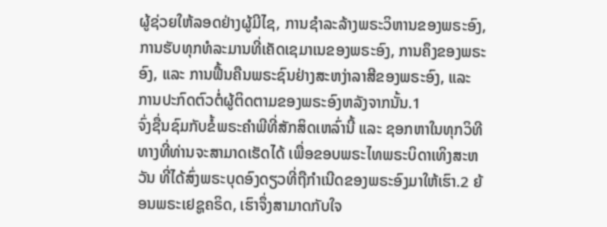ຜູ້ຊ່ວຍໃຫ້ລອດຢ່າງຜູ້ມີໄຊ, ການຊຳລະລ້າງພຣະວິຫານຂອງພຣະອົງ, ການຮັບທຸກທໍລະມານທີ່ເຄັດເຊມາເນຂອງພຣະອົງ, ການຄຶງຂອງພຣະອົງ, ແລະ ການຟື້ນຄືນພຣະຊົນຢ່າງສະຫງ່າລາສີຂອງພຣະອົງ, ແລະ ການປະກົດຕົວຕໍ່ຜູ້ຕິດຕາມຂອງພຣະອົງຫລັງຈາກນັ້ນ.1
ຈົ່ງຊື່ນຊົມກັບຂໍ້ພຣະຄຳພີທີ່ສັກສິດເຫລົ່ານີ້ ແລະ ຊອກຫາໃນທຸກວິທີທາງທີ່ທ່ານຈະສາມາດເຮັດໄດ້ ເພື່ອຂອບພຣະໄທພຣະບິດາເທິງສະຫວັນ ທີ່ໄດ້ສົ່ງພຣະບຸດອົງດຽວທີ່ຖືກຳເນີດຂອງພຣະອົງມາໃຫ້ເຮົາ.2 ຍ້ອນພຣະເຢຊູຄຣິດ, ເຮົາຈຶ່ງສາມາດກັບໃຈ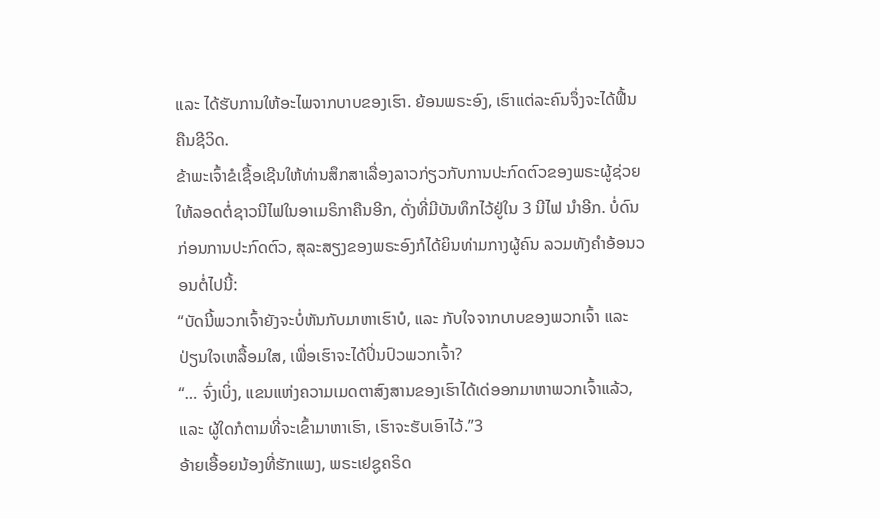ແລະ ໄດ້ຮັບການໃຫ້ອະໄພຈາກບາບຂອງເຮົາ. ຍ້ອນພຣະອົງ, ເຮົາແຕ່ລະຄົນຈຶ່ງຈະໄດ້ຟື້ນຄືນຊີວິດ.
ຂ້າພະເຈົ້າຂໍເຊື້ອເຊີນໃຫ້ທ່ານສຶກສາເລື່ອງລາວກ່ຽວກັບການປະກົດຕົວຂອງພຣະຜູ້ຊ່ວຍໃຫ້ລອດຕໍ່ຊາວນີໄຟໃນອາເມຣິກາຄືນອີກ, ດັ່ງທີ່ມີບັນທຶກໄວ້ຢູ່ໃນ 3 ນີໄຟ ນຳອີກ. ບໍ່ດົນກ່ອນການປະກົດຕົວ, ສຸລະສຽງຂອງພຣະອົງກໍໄດ້ຍິນທ່າມກາງຜູ້ຄົນ ລວມທັງຄຳອ້ອນວອນຕໍ່ໄປນີ້:
“ບັດນີ້ພວກເຈົ້າຍັງຈະບໍ່ຫັນກັບມາຫາເຮົາບໍ, ແລະ ກັບໃຈຈາກບາບຂອງພວກເຈົ້າ ແລະ ປ່ຽນໃຈເຫລື້ອມໃສ, ເພື່ອເຮົາຈະໄດ້ປິ່ນປົວພວກເຈົ້າ?
“… ຈົ່ງເບິ່ງ, ແຂນແຫ່ງຄວາມເມດຕາສົງສານຂອງເຮົາໄດ້ເດ່ອອກມາຫາພວກເຈົ້າແລ້ວ, ແລະ ຜູ້ໃດກໍຕາມທີ່ຈະເຂົ້າມາຫາເຮົາ, ເຮົາຈະຮັບເອົາໄວ້.”3
ອ້າຍເອື້ອຍນ້ອງທີ່ຮັກແພງ, ພຣະເຢຊູຄຣິດ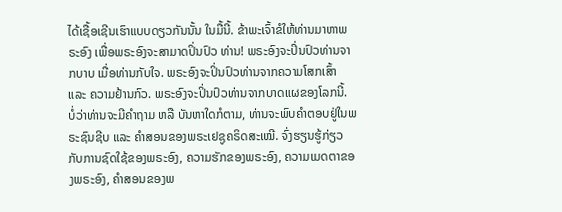ໄດ້ເຊື້ອເຊີນເຮົາແບບດຽວກັນນັ້ນ ໃນມື້ນີ້. ຂ້າພະເຈົ້າຂໍໃຫ້ທ່ານມາຫາພຣະອົງ ເພື່ອພຣະອົງຈະສາມາດປິ່ນປົວ ທ່ານ! ພຣະອົງຈະປິ່ນປົວທ່ານຈາກບາບ ເມື່ອທ່ານກັບໃຈ. ພຣະອົງຈະປິ່ນປົວທ່ານຈາກຄວາມໂສກເສົ້າ ແລະ ຄວາມຢ້ານກົວ. ພຣະອົງຈະປິ່ນປົວທ່ານຈາກບາດແຜຂອງໂລກນີ້.
ບໍ່ວ່າທ່ານຈະມີຄຳຖາມ ຫລື ບັນຫາໃດກໍຕາມ, ທ່ານຈະພົບຄຳຕອບຢູ່ໃນພຣະຊົນຊີບ ແລະ ຄຳສອນຂອງພຣະເຢຊູຄຣິດສະເໝີ. ຈົ່ງຮຽນຮູ້ກ່ຽວກັບການຊົດໃຊ້ຂອງພຣະອົງ, ຄວາມຮັກຂອງພຣະອົງ, ຄວາມເມດຕາຂອງພຣະອົງ, ຄຳສອນຂອງພ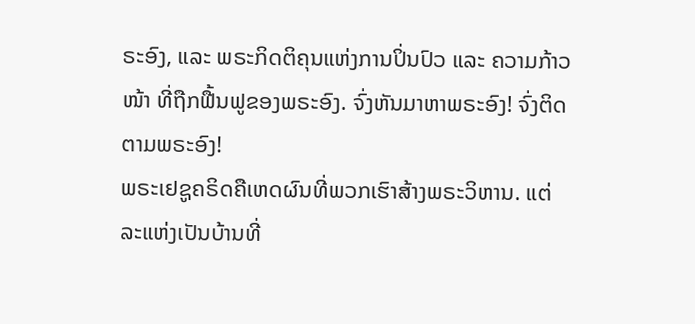ຣະອົງ, ແລະ ພຣະກິດຕິຄຸນແຫ່ງການປິ່ນປົວ ແລະ ຄວາມກ້າວໜ້າ ທີ່ຖືກຟື້ນຟູຂອງພຣະອົງ. ຈົ່ງຫັນມາຫາພຣະອົງ! ຈົ່ງຕິດຕາມພຣະອົງ!
ພຣະເຢຊູຄຣິດຄືເຫດຜົນທີ່ພວກເຮົາສ້າງພຣະວິຫານ. ແຕ່ລະແຫ່ງເປັນບ້ານທີ່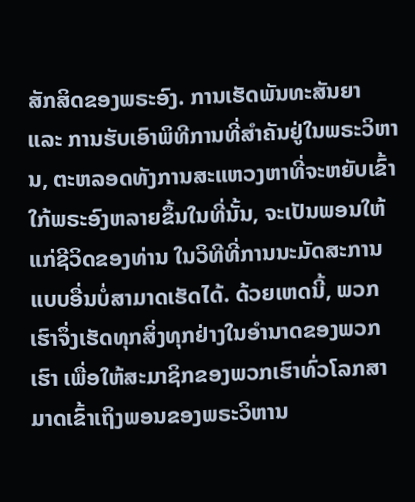ສັກສິດຂອງພຣະອົງ. ການເຮັດພັນທະສັນຍາ ແລະ ການຮັບເອົາພິທີການທີ່ສຳຄັນຢູ່ໃນພຣະວິຫານ, ຕະຫລອດທັງການສະແຫວງຫາທີ່ຈະຫຍັບເຂົ້າໃກ້ພຣະອົງຫລາຍຂຶ້ນໃນທີ່ນັ້ນ, ຈະເປັນພອນໃຫ້ແກ່ຊີວິດຂອງທ່ານ ໃນວິທີທີ່ການນະມັດສະການແບບອື່ນບໍ່ສາມາດເຮັດໄດ້. ດ້ວຍເຫດນີ້, ພວກເຮົາຈຶ່ງເຮັດທຸກສິ່ງທຸກຢ່າງໃນອຳນາດຂອງພວກເຮົາ ເພື່ອໃຫ້ສະມາຊິກຂອງພວກເຮົາທົ່ວໂລກສາມາດເຂົ້າເຖິງພອນຂອງພຣະວິຫານ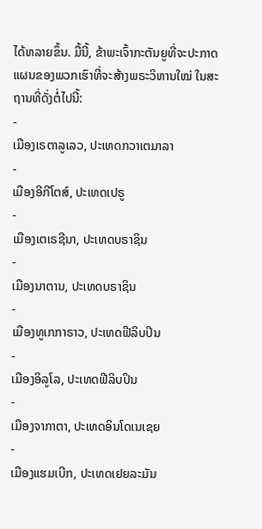ໄດ້ຫລາຍຂຶ້ນ. ມື້ນີ້, ຂ້າພະເຈົ້າກະຕັນຍູທີ່ຈະປະກາດແຜນຂອງພວກເຮົາທີ່ຈະສ້າງພຣະວິຫານໃໝ່ ໃນສະຖານທີ່ດັ່ງຕໍ່ໄປນີ້:
-
ເມືອງເຣຕາລູເລວ, ປະເທດກວາເຕມາລາ
-
ເມືອງອີກີໂຕສ໌, ປະເທດເປຣູ
-
ເມືອງເຕເຣຊີນາ, ປະເທດບຣາຊິນ
-
ເມືອງນາຕານ, ປະເທດບຣາຊິນ
-
ເມືອງທູເກກາຣາວ, ປະເທດຟີລິບປິນ
-
ເມືອງອິລູໂລ, ປະເທດຟີລິບປິນ
-
ເມືອງຈາກາຕາ, ປະເທດອິນໂດເນເຊຍ
-
ເມືອງແຮມເບີກ, ປະເທດເຢຍລະມັນ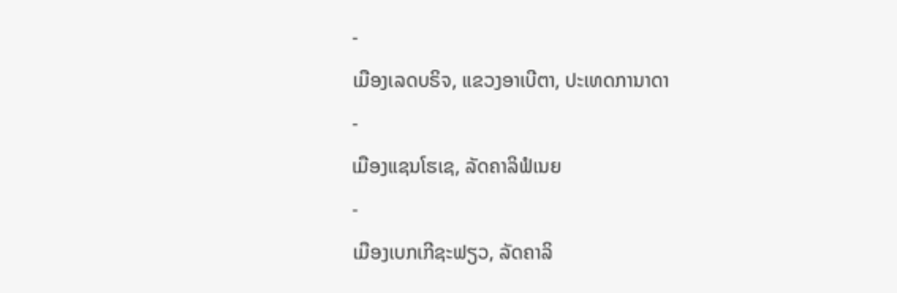-
ເມືອງເລດບຣິຈ, ແຂວງອາເບີຕາ, ປະເທດການາດາ
-
ເມືອງແຊນໂຮເຊ, ລັດຄາລິຟໍເນຍ
-
ເມືອງເບກເກີຊະຟຽວ, ລັດຄາລິ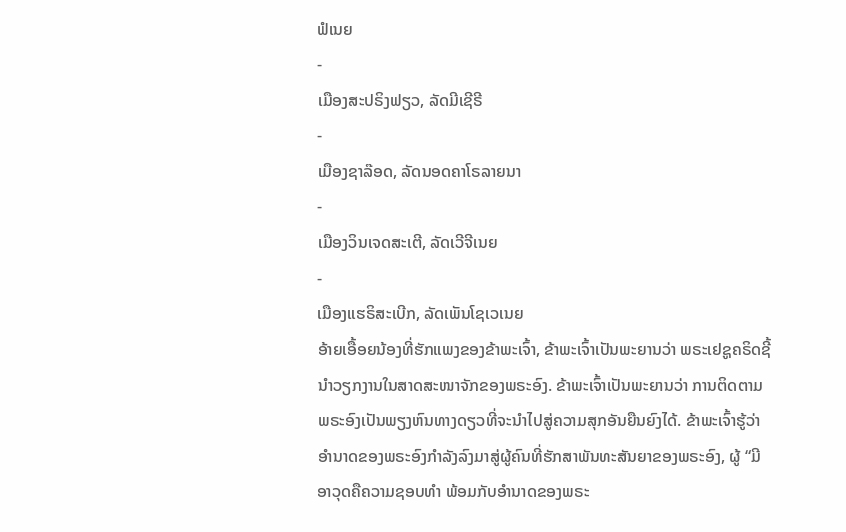ຟໍເນຍ
-
ເມືອງສະປຣິງຟຽວ, ລັດມີເຊີຣີ
-
ເມືອງຊາລ໊ອດ, ລັດນອດຄາໂຣລາຍນາ
-
ເມືອງວິນເຈດສະເຕີ, ລັດເວີຈີເນຍ
-
ເມືອງແຮຣິສະເບີກ, ລັດເພັນໂຊເວເນຍ
ອ້າຍເອື້ອຍນ້ອງທີ່ຮັກແພງຂອງຂ້າພະເຈົ້າ, ຂ້າພະເຈົ້າເປັນພະຍານວ່າ ພຣະເຢຊູຄຣິດຊີ້ນຳວຽກງານໃນສາດສະໜາຈັກຂອງພຣະອົງ. ຂ້າພະເຈົ້າເປັນພະຍານວ່າ ການຕິດຕາມພຣະອົງເປັນພຽງຫົນທາງດຽວທີ່ຈະນຳໄປສູ່ຄວາມສຸກອັນຍືນຍົງໄດ້. ຂ້າພະເຈົ້າຮູ້ວ່າ ອຳນາດຂອງພຣະອົງກຳລັງລົງມາສູ່ຜູ້ຄົນທີ່ຮັກສາພັນທະສັນຍາຂອງພຣະອົງ, ຜູ້ “ມີອາວຸດຄືຄວາມຊອບທຳ ພ້ອມກັບອຳນາດຂອງພຣະ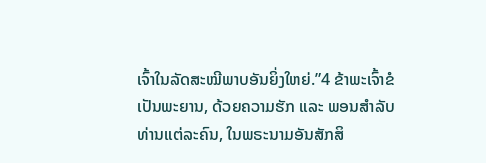ເຈົ້າໃນລັດສະໝີພາບອັນຍິ່ງໃຫຍ່.”4 ຂ້າພະເຈົ້າຂໍເປັນພະຍານ, ດ້ວຍຄວາມຮັກ ແລະ ພອນສຳລັບທ່ານແຕ່ລະຄົນ, ໃນພຣະນາມອັນສັກສິ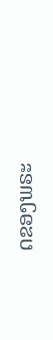ດຂອງພຣະ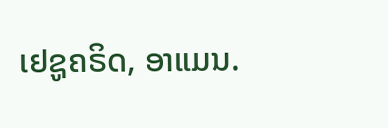ເຢຊູຄຣິດ, ອາແມນ.